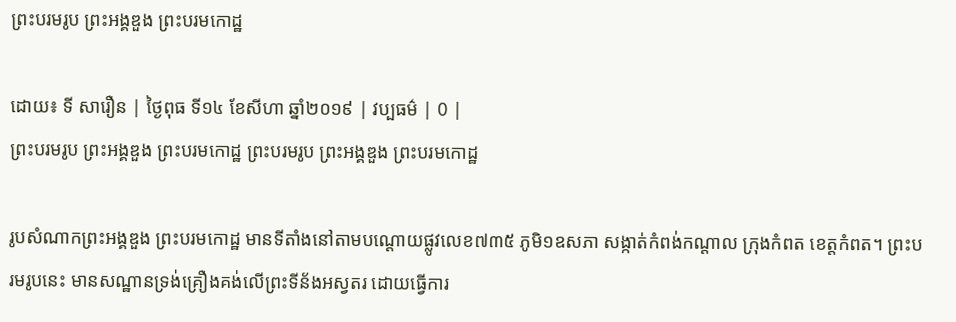ព្រះបរមរូប ព្រះអង្គឌួង ព្រះបរមកោដ្ឋ

ដោយ៖ ទី សារឿន | ថ្ងៃពុធ ទី១៤ ខែសីហា ឆ្នាំ២០១៩ | វប្បធម៌ | 0 |
ព្រះបរមរូប ព្រះអង្គឌួង ព្រះបរមកោដ្ឋ ព្រះបរមរូប ព្រះអង្គឌួង ព្រះបរមកោដ្ឋ

រូបសំណាកព្រះអង្គឌួង ព្រះបរមកោដ្ឋ មានទីតាំងនៅតាមបណ្ដោយផ្លូវលេខ៧៣៥ ភូមិ១ឧសភា សង្កាត់កំពង់កណ្ដាល ក្រុងកំពត ខេត្តកំពត។ ព្រះបរមរូបនេះ មានសណ្ឋានទ្រង់គ្រឿងគង់លើព្រះទីន័ងអស្វតរ ដោយធ្វើការ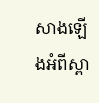សាងឡើងអំពីស្ពា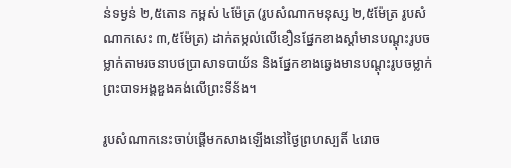ន់ទម្ងន់ ២,៥តោន កម្ពស់ ៤ម៉ែត្រ (រូបសំណាកមនុស្ស ២,៥ម៉ែត្រ រូបសំណាកសេះ ៣,៥ម៉ែត្រ) ដាក់តម្កល់លើខឿនផ្នែកខាងស្ដាំមានបណ្ដុះរូបចម្លាក់តាមរចនាបថប្រាសាទបាយ័ន និងផ្នែកខាងឆ្វេងមានបណ្ដុះរូបចម្លាក់ព្រះបាទអង្គឌួងគង់លើព្រះទីន័ង។

រូបសំណាកនេះចាប់ផ្ដើមកសាងឡើងនៅថ្ងៃព្រហស្បតិ៍ ៤រោច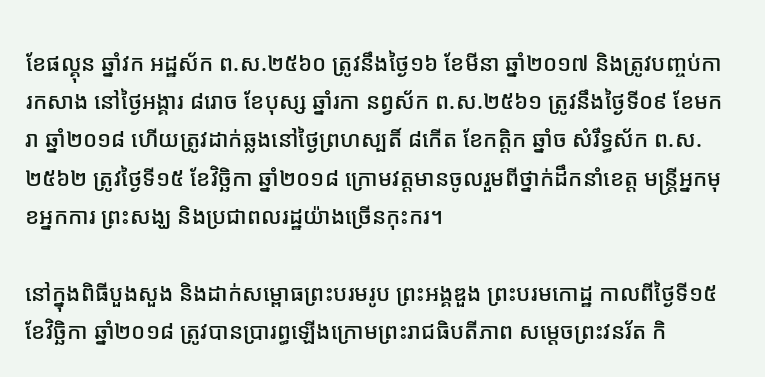ខែផល្គុន ឆ្នាំវក អដ្ឋស័ក ព.ស.២៥៦០ ត្រូវនឹងថ្ងៃ១៦ ខែមីនា ឆ្នាំ២០១៧ និងត្រូវបញ្ចប់ការកសាង នៅថ្ងៃអង្គារ ៨រោច ខែបុស្ស ឆ្នាំរកា នព្វស័ក ព.ស.២៥៦១ ត្រូវនឹងថ្ងៃទី០៩ ខែមករា ឆ្នាំ២០១៨ ហើយត្រូវដាក់ឆ្លងនៅថ្ងៃព្រហស្បតិ៍ ៨កើត ខែកត្ដិក ឆ្នាំច សំរឹទ្ធស័ក ព.ស. ២៥៦២ ត្រូវថ្ងៃទី១៥ ខែវិច្ឆិកា ឆ្នាំ២០១៨ ក្រោមវត្តមានចូលរួមពីថ្នាក់ដឹកនាំខេត្ត មន្រ្តីអ្នកមុខអ្នកការ ព្រះសង្ឃ និងប្រជាពលរដ្ឋយ៉ាងច្រើនកុះករ។

នៅក្នុងពិធីបួងសួង និងដាក់សម្ពោធព្រះបរមរូប ព្រះអង្គឌួង ព្រះបរមកោដ្ឋ កាលពីថ្ងៃទី១៥ ខែវិច្ឆិកា ឆ្នាំ២០១៨ ត្រូវបានប្រារព្ធឡើងក្រោមព្រះរាជធិបតីភាព សម្តេចព្រះវនរ័ត កិ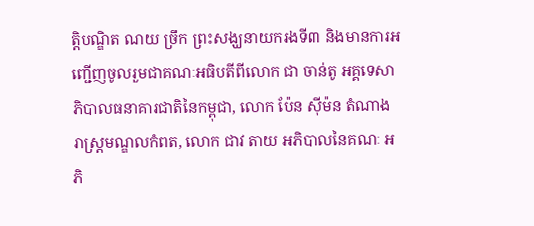ត្តិបណ្ឌិត ណយ ច្រឹក ព្រះសង្ឃនាយករងទី៣ និងមានការអញ្ជើញចូលរួមជាគណៈអធិបតីពីលោក ជា ចាន់តូ អគ្គទេសាភិបាលធនាគារជាតិនៃកម្ពុជា, លោក ប៉ែន ស៊ីម៉ន តំណាង រាស្រ្តមណ្ឌលកំពត, លោក ជាវ តាយ អភិបាលនៃគណៈ អភិ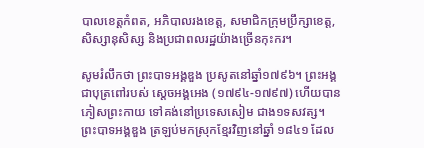បាលខេត្តកំពត, អភិបាលរងខេត្ត, សមាជិកក្រុមប្រឹក្សាខេត្ត, សិស្សានុសិស្ស និងប្រជាពលរដ្ឋយ៉ាងច្រើនកុះករ។

សូមរំលឹកថា ព្រះបាទអង្គឌួង ប្រសូតនៅឆ្នាំ១៧៩៦។ ព្រះអង្គជាបុត្រពៅរបស់ ស្តេចអង្គអេង (១៧៩៤-១៧៩៧) ហើយបានភៀសព្រះកាយ ទៅគង់នៅប្រទេសសៀម ជាង១ទសវត្ស។ ព្រះបាទអង្គឌួង ត្រឡប់មកស្រុកខ្មែរវិញនៅឆ្នាំ ១៨៤១ ដែល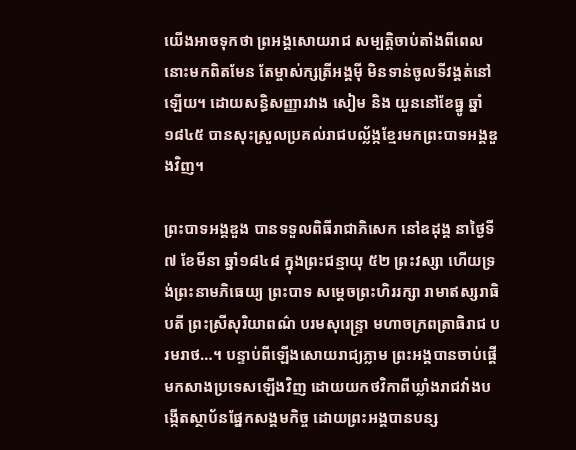យើងអាចទុកថា ព្រអង្គសោយរាជ សម្បត្តិចាប់តាំងពីពេលនោះមកពិតមែន តែម្ចាស់ក្សត្រីអង្គម៉ី មិនទាន់ចូលទីវង្គត់នៅឡើយ។ ដោយសន្ធិសញ្ញារវាង សៀម និង យួននៅខែធ្នូ ឆ្នាំ១៨៤៥ បានសុះស្រួលប្រគល់រាជបល្ល័ង្កខ្មែរមកព្រះបាទអង្គឌួងវិញ។

ព្រះបាទអង្គឌួង បានទទួលពិធីរាជាភិសេក នៅឧដុង្គ នាថ្ងៃទី៧ ខែមីនា ឆ្នាំ១៨៤៨ ក្នុងព្រះជន្មាយុ ៥២ ព្រះវស្សា ហើយទ្រង់ព្រះនាមភិធេយ្យ ព្រះបាទ សម្តេចព្រះហិររក្សា រាមាឥស្សរាធិបតី ព្រះស្រីសុរិយាពណ៌ បរមសុរេន្រ្ទា មហាចក្រពត្រាធិរាជ បរមរាថ…។ បន្ទាប់ពីឡើងសោយរាជ្យភ្លាម ព្រះអង្គបានចាប់ផ្តើមកសាងប្រទេសឡើងវិញ ដោយយកថវិកាពីឃ្លាំងរាជវាំងបង្កើតស្ថាប័នផ្នែកសង្គមកិច្ច ដោយព្រះអង្គបានបន្ស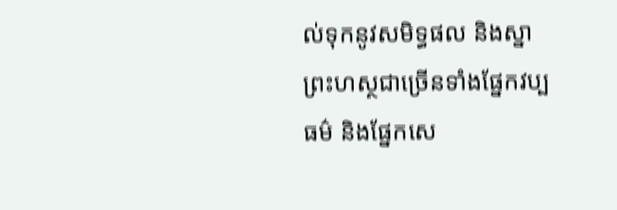ល់ទុកនូវសមិទ្ធផល និងស្នាព្រះហស្ថជាច្រើនទាំងផ្នែកវប្បធម៌ និងផ្នែកសេ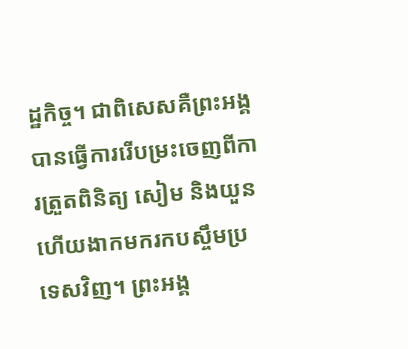ដ្ឋកិច្ច។ ជាពិសេសគឺព្រះអង្គបានធ្វើការរើបម្រះចេញពីការត្រួតពិនិត្យ សៀម និងយួន ហើយងាកមករកបស្ចឹមប្រទេសវិញ។ ព្រះអង្គ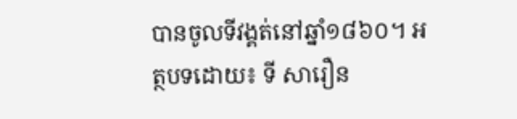បានចូលទីវង្គត់នៅឆ្នាំ១៨៦០។ អត្ថបទដោយ៖ ទី សារឿន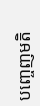បញ្ចេញមតិ